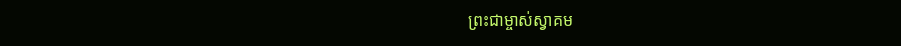ព្រះជាម្ចាស់ស្វាគម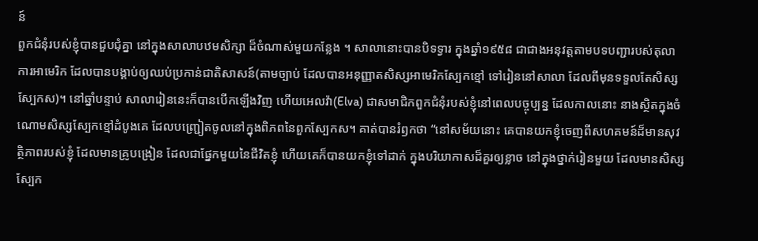ន៍
ពួកជំនុំរបស់ខ្ញុំបានជួបជុំគ្នា នៅក្នុងសាលាបឋមសិក្សា ដ៏ចំណាស់មួយកន្លែង ។ សាលានោះបានបិទទ្វារ ក្នុងឆ្នាំ១៩៥៨ ជាជាងអនុវត្តតាមបទបញ្ជារបស់តុលាការអាមេរិក ដែលបានបង្គាប់ឲ្យឈប់ប្រកាន់ជាតិសាសន៍(តាមច្បាប់ ដែលបានអនុញ្ញាតសិស្សអាមេរិកស្បែកខ្មៅ ទៅរៀននៅសាលា ដែលពីមុនទទួលតែសិស្សស្បែកស)។ នៅឆ្នាំបន្ទាប់ សាលារៀននេះក៏បានបើកឡើងវិញ ហើយអេលវ៉ា(Elva) ជាសមាជិកពួកជំនុំរបស់ខ្ញុំនៅពេលបច្ចុប្បន្ន ដែលកាលនោះ នាងស្ថិតក្នុងចំណោមសិស្សស្បែកខ្មៅដំបូងគេ ដែលបញ្រ្ជៀតចូលនៅក្នុងពិភពនៃពួកស្បែកស។ គាត់បានរំឭកថា “នៅសម័យនោះ គេបានយកខ្ញុំចេញពីសហគមន៍ដ៏មានសុវត្ថិភាពរបស់ខ្ញុំ ដែលមានគ្រូបង្រៀន ដែលជាផ្នែកមួយនៃជីវិតខ្ញុំ ហើយគេក៏បានយកខ្ញុំទៅដាក់ ក្នុងបរិយាកាសដ៏គួរឲ្យខ្លាច នៅក្នុងថ្នាក់រៀនមួយ ដែលមានសិស្សស្បែក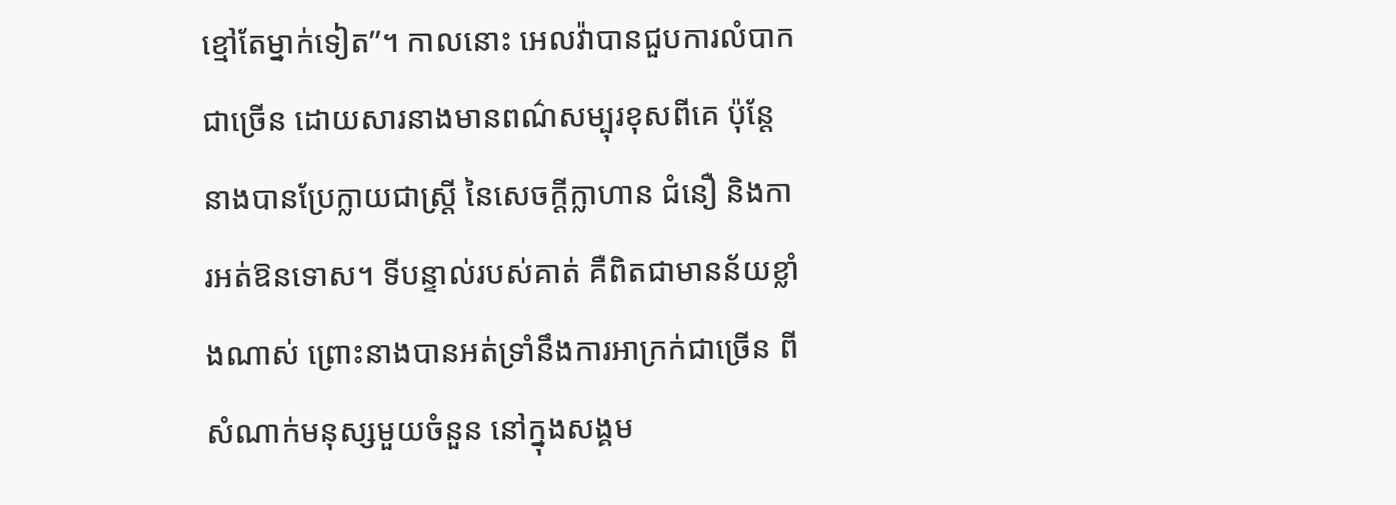ខ្មៅតែម្នាក់ទៀត”។ កាលនោះ អេលវ៉ាបានជួបការលំបាកជាច្រើន ដោយសារនាងមានពណ៌សម្បុរខុសពីគេ ប៉ុន្តែ នាងបានប្រែក្លាយជាស្រ្តី នៃសេចក្តីក្លាហាន ជំនឿ និងការអត់ឱនទោស។ ទីបន្ទាល់របស់គាត់ គឺពិតជាមានន័យខ្លាំងណាស់ ព្រោះនាងបានអត់ទ្រាំនឹងការអាក្រក់ជាច្រើន ពីសំណាក់មនុស្សមួយចំនួន នៅក្នុងសង្គម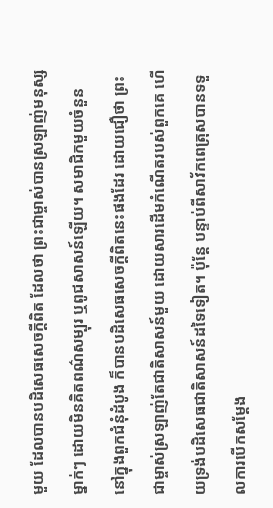មួយ ដែលបានបដិសេធសេចក្តីពិត ដែលថា ព្រះជាម្ចាស់បានស្រឡាញ់មនុស្សម្នាក់ៗ ដោយមិនគិតពណ៌សម្បុរ ឬពូជសាសន៍ឡើយ។ សមាជិកមួយចំនួន នៅក្នុងពួកជំនុំដំបូង ក៏បានបដិសេធសេចក្តីពិតនេះផងដែរ ដោយជឿថា ព្រះជាម្ចាស់ស្រឡាញ់តែជាតិសាសន៍មួយ ដោយសារដើមកំណើតរបស់ពួកគេ ហើយទ្រង់បដិសេធជាតិសាសន៍ដទៃទៀត។ ប៉ុន្តែ បន្ទាប់ពីសាវ័កពេត្រុសបានទទួលការបើកសម្តែង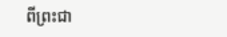ពីព្រះជា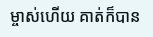ម្ចាស់ហើយ គាត់ក៏បាន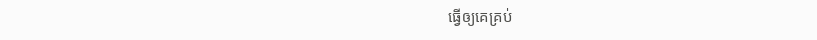ធ្វើឲ្យគេគ្រប់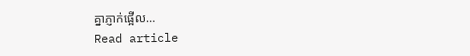គ្នាភ្ញាក់ផ្អើល…
Read article